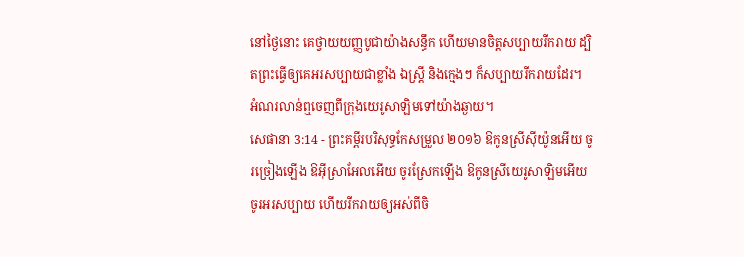នៅថ្ងៃនោះ គេថ្វាយយញ្ញបូជាយ៉ាងសន្ធឹក ហើយមានចិត្តសប្បាយរីករាយ ដ្បិតព្រះធ្វើឲ្យគេអរសប្បាយជាខ្លាំង ឯស្រ្ដី និងក្មេងៗ ក៏សប្បាយរីករាយដែរ។ អំណរលាន់ឮចេញពីក្រុងយេរូសាឡិមទៅយ៉ាងឆ្ងាយ។
សេផានា 3:14 - ព្រះគម្ពីរបរិសុទ្ធកែសម្រួល ២០១៦ ឱកូនស្រីស៊ីយ៉ូនអើយ ចូរច្រៀងឡើង ឱអ៊ីស្រាអែលអើយ ចូរស្រែកឡើង ឱកូនស្រីយេរូសាឡិមអើយ ចូរអរសប្បាយ ហើយរីករាយឲ្យអស់ពីចិ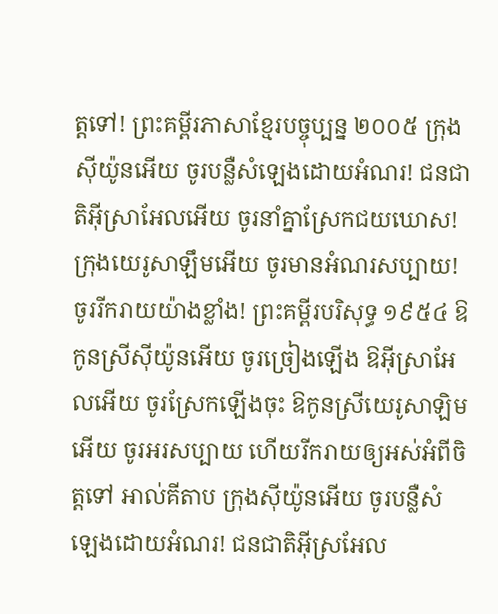ត្តទៅ! ព្រះគម្ពីរភាសាខ្មែរបច្ចុប្បន្ន ២០០៥ ក្រុងស៊ីយ៉ូនអើយ ចូរបន្លឺសំឡេងដោយអំណរ! ជនជាតិអ៊ីស្រាអែលអើយ ចូរនាំគ្នាស្រែកជយឃោស! ក្រុងយេរូសាឡឹមអើយ ចូរមានអំណរសប្បាយ! ចូររីករាយយ៉ាងខ្លាំង! ព្រះគម្ពីរបរិសុទ្ធ ១៩៥៤ ឱកូនស្រីស៊ីយ៉ូនអើយ ចូរច្រៀងឡើង ឱអ៊ីស្រាអែលអើយ ចូរស្រែកឡើងចុះ ឱកូនស្រីយេរូសាឡិមអើយ ចូរអរសប្បាយ ហើយរីករាយឲ្យអស់អំពីចិត្តទៅ អាល់គីតាប ក្រុងស៊ីយ៉ូនអើយ ចូរបន្លឺសំឡេងដោយអំណរ! ជនជាតិអ៊ីស្រអែល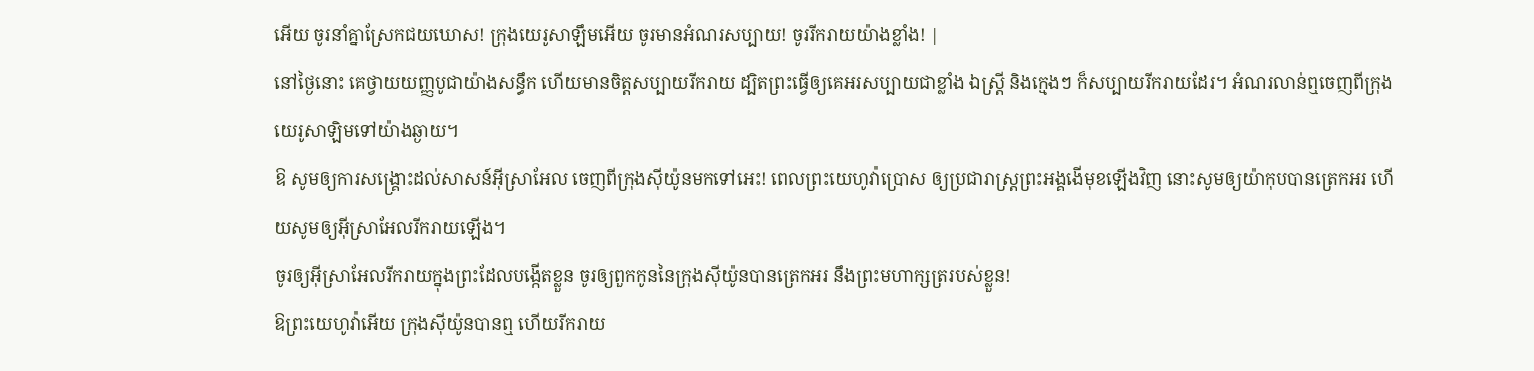អើយ ចូរនាំគ្នាស្រែកជយឃោស! ក្រុងយេរូសាឡឹមអើយ ចូរមានអំណរសប្បាយ! ចូររីករាយយ៉ាងខ្លាំង! |
នៅថ្ងៃនោះ គេថ្វាយយញ្ញបូជាយ៉ាងសន្ធឹក ហើយមានចិត្តសប្បាយរីករាយ ដ្បិតព្រះធ្វើឲ្យគេអរសប្បាយជាខ្លាំង ឯស្រ្ដី និងក្មេងៗ ក៏សប្បាយរីករាយដែរ។ អំណរលាន់ឮចេញពីក្រុងយេរូសាឡិមទៅយ៉ាងឆ្ងាយ។
ឱ សូមឲ្យការសង្គ្រោះដល់សាសន៍អ៊ីស្រាអែល ចេញពីក្រុងស៊ីយ៉ូនមកទៅអេះ! ពេលព្រះយេហូវ៉ាប្រោស ឲ្យប្រជារាស្ត្រព្រះអង្គងើមុខឡើងវិញ នោះសូមឲ្យយ៉ាកុបបានត្រេកអរ ហើយសូមឲ្យអ៊ីស្រាអែលរីករាយឡើង។
ចូរឲ្យអ៊ីស្រាអែលរីករាយក្នុងព្រះដែលបង្កើតខ្លួន ចូរឲ្យពួកកូននៃក្រុងស៊ីយ៉ូនបានត្រេកអរ នឹងព្រះមហាក្សត្ររបស់ខ្លួន!
ឱព្រះយេហូវ៉ាអើយ ក្រុងស៊ីយ៉ូនបានឮ ហើយរីករាយ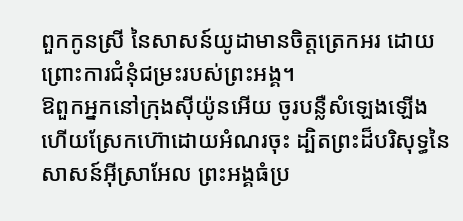ពួកកូនស្រី នៃសាសន៍យូដាមានចិត្តត្រេកអរ ដោយព្រោះការជំនុំជម្រះរបស់ព្រះអង្គ។
ឱពួកអ្នកនៅក្រុងស៊ីយ៉ូនអើយ ចូរបន្លឺសំឡេងឡើង ហើយស្រែកហ៊ោដោយអំណរចុះ ដ្បិតព្រះដ៏បរិសុទ្ធនៃសាសន៍អ៊ីស្រាអែល ព្រះអង្គធំប្រ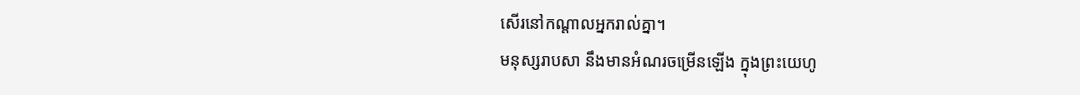សើរនៅកណ្ដាលអ្នករាល់គ្នា។
មនុស្សរាបសា នឹងមានអំណរចម្រើនឡើង ក្នុងព្រះយេហូ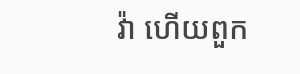វ៉ា ហើយពួក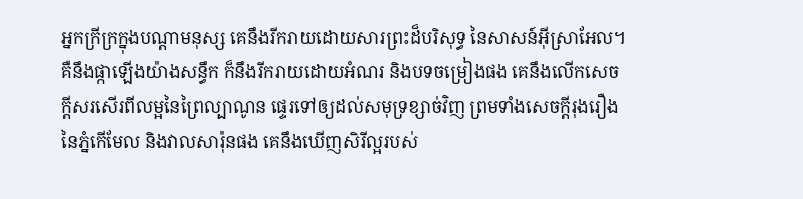អ្នកក្រីក្រក្នុងបណ្ដាមនុស្ស គេនឹងរីករាយដោយសារព្រះដ៏បរិសុទ្ធ នៃសាសន៍អ៊ីស្រាអែល។
គឺនឹងផ្កាឡើងយ៉ាងសន្ធឹក ក៏នឹងរីករាយដោយអំណរ និងបទចម្រៀងផង គេនឹងលើកសេចក្ដីសរសើរពីលម្អនៃព្រៃល្បាណូន ផ្ទេរទៅឲ្យដល់សមុទ្រខ្សាច់វិញ ព្រមទាំងសេចក្ដីរុងរឿងនៃភ្នំកើមែល និងវាលសារ៉ុនផង គេនឹងឃើញសិរីល្អរបស់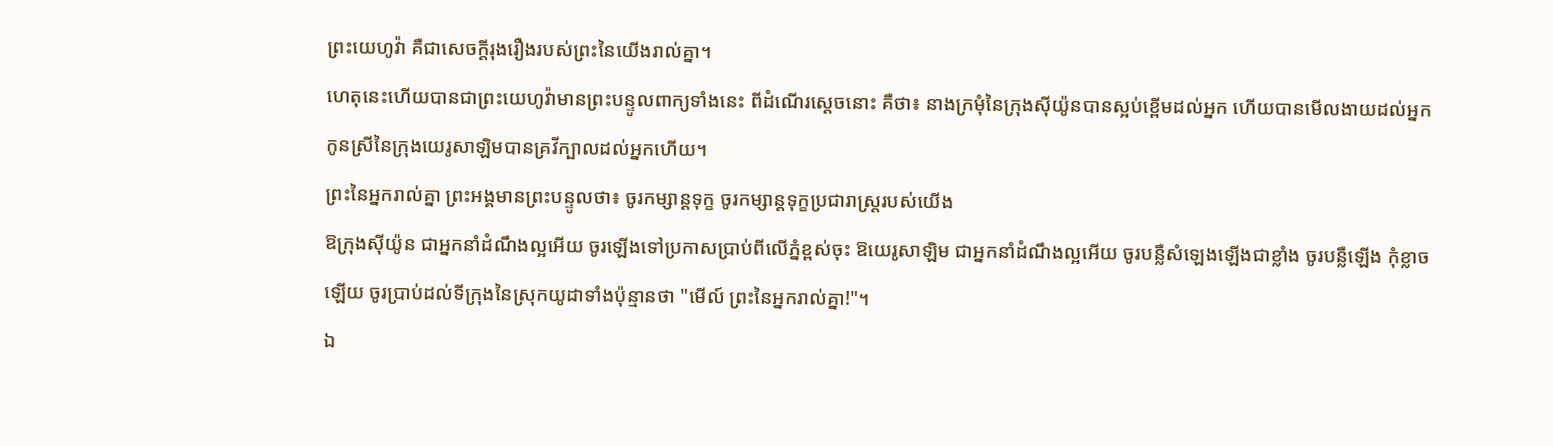ព្រះយេហូវ៉ា គឺជាសេចក្ដីរុងរឿងរបស់ព្រះនៃយើងរាល់គ្នា។
ហេតុនេះហើយបានជាព្រះយេហូវ៉ាមានព្រះបន្ទូលពាក្យទាំងនេះ ពីដំណើរស្តេចនោះ គឺថា៖ នាងក្រមុំនៃក្រុងស៊ីយ៉ូនបានស្អប់ខ្ពើមដល់អ្នក ហើយបានមើលងាយដល់អ្នក កូនស្រីនៃក្រុងយេរូសាឡិមបានគ្រវីក្បាលដល់អ្នកហើយ។
ព្រះនៃអ្នករាល់គ្នា ព្រះអង្គមានព្រះបន្ទូលថា៖ ចូរកម្សាន្តទុក្ខ ចូរកម្សាន្តទុក្ខប្រជារាស្ត្ររបស់យើង
ឱក្រុងស៊ីយ៉ូន ជាអ្នកនាំដំណឹងល្អអើយ ចូរឡើងទៅប្រកាសប្រាប់ពីលើភ្នំខ្ពស់ចុះ ឱយេរូសាឡិម ជាអ្នកនាំដំណឹងល្អអើយ ចូរបន្លឺសំឡេងឡើងជាខ្លាំង ចូរបន្លឺឡើង កុំខ្លាចឡើយ ចូរប្រាប់ដល់ទីក្រុងនៃស្រុកយូដាទាំងប៉ុន្មានថា "មើល៍ ព្រះនៃអ្នករាល់គ្នា!"។
ឯ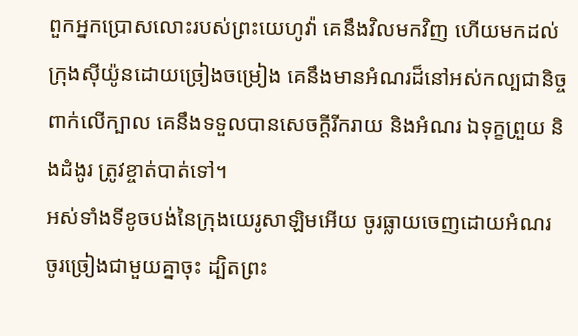ពួកអ្នកប្រោសលោះរបស់ព្រះយេហូវ៉ា គេនឹងវិលមកវិញ ហើយមកដល់ក្រុងស៊ីយ៉ូនដោយច្រៀងចម្រៀង គេនឹងមានអំណរដ៏នៅអស់កល្បជានិច្ចពាក់លើក្បាល គេនឹងទទួលបានសេចក្ដីរីករាយ និងអំណរ ឯទុក្ខព្រួយ និងដំងូរ ត្រូវខ្ចាត់បាត់ទៅ។
អស់ទាំងទីខូចបង់នៃក្រុងយេរូសាឡិមអើយ ចូរធ្លាយចេញដោយអំណរ ចូរច្រៀងជាមួយគ្នាចុះ ដ្បិតព្រះ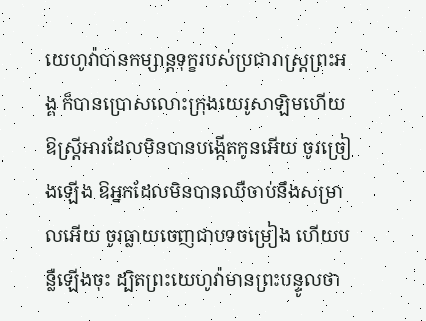យេហូវ៉ាបានកម្សាន្តទុក្ខរបស់ប្រជារាស្ត្រព្រះអង្គ ក៏បានប្រោសលោះក្រុងយេរូសាឡិមហើយ
ឱស្ត្រីអារដែលមិនបានបង្កើតកូនអើយ ចូរច្រៀងឡើង ឱអ្នកដែលមិនបានឈឺចាប់នឹងសម្រាលអើយ ចូរធ្លាយចេញជាបទចម្រៀង ហើយបន្លឺឡើងចុះ ដ្បិតព្រះយេហូវ៉ាមានព្រះបន្ទូលថា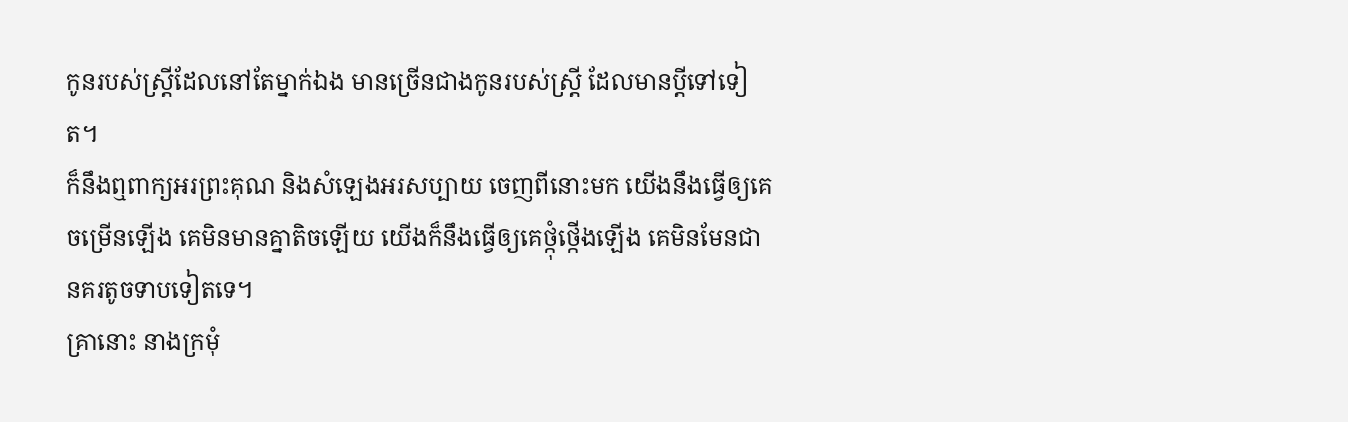កូនរបស់ស្ត្រីដែលនៅតែម្នាក់ឯង មានច្រើនជាងកូនរបស់ស្ត្រី ដែលមានប្តីទៅទៀត។
ក៏នឹងឮពាក្យអរព្រះគុណ និងសំឡេងអរសប្បាយ ចេញពីនោះមក យើងនឹងធ្វើឲ្យគេចម្រើនឡើង គេមិនមានគ្នាតិចឡើយ យើងក៏នឹងធ្វើឲ្យគេថ្កុំថ្កើងឡើង គេមិនមែនជានគរតូចទាបទៀតទេ។
គ្រានោះ នាងក្រមុំ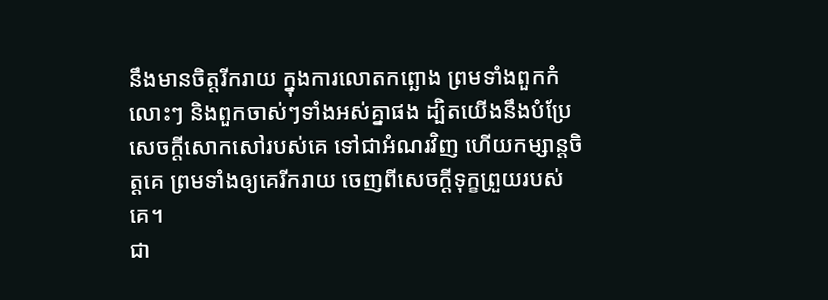នឹងមានចិត្តរីករាយ ក្នុងការលោតកព្ឆោង ព្រមទាំងពួកកំលោះៗ និងពួកចាស់ៗទាំងអស់គ្នាផង ដ្បិតយើងនឹងបំប្រែសេចក្ដីសោកសៅរបស់គេ ទៅជាអំណរវិញ ហើយកម្សាន្តចិត្តគេ ព្រមទាំងឲ្យគេរីករាយ ចេញពីសេចក្ដីទុក្ខព្រួយរបស់គេ។
ជា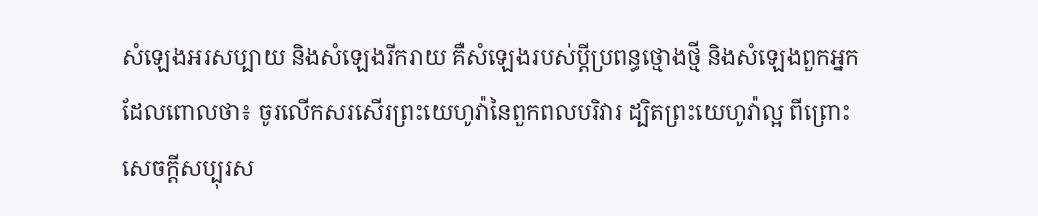សំឡេងអរសប្បាយ និងសំឡេងរីករាយ គឺសំឡេងរបស់ប្ដីប្រពន្ធថ្មោងថ្មី និងសំឡេងពួកអ្នកដែលពោលថា៖ ចូរលើកសរសើរព្រះយេហូវ៉ានៃពួកពលបរិវារ ដ្បិតព្រះយេហូវ៉ាល្អ ពីព្រោះសេចក្ដីសប្បុរស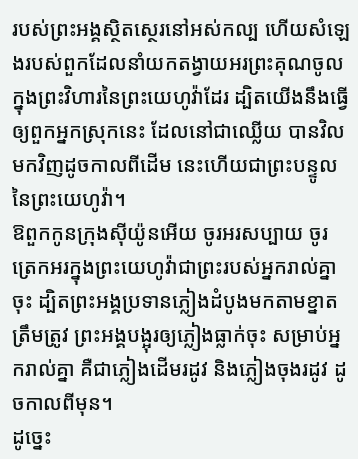របស់ព្រះអង្គស្ថិតស្ថេរនៅអស់កល្ប ហើយសំឡេងរបស់ពួកដែលនាំយកតង្វាយអរព្រះគុណចូលក្នុងព្រះវិហារនៃព្រះយេហូវ៉ាដែរ ដ្បិតយើងនឹងធ្វើឲ្យពួកអ្នកស្រុកនេះ ដែលនៅជាឈ្លើយ បានវិលមកវិញដូចកាលពីដើម នេះហើយជាព្រះបន្ទូលនៃព្រះយេហូវ៉ា។
ឱពួកកូនក្រុងស៊ីយ៉ូនអើយ ចូរអរសប្បាយ ចូរត្រេកអរក្នុងព្រះយេហូវ៉ាជាព្រះរបស់អ្នករាល់គ្នាចុះ ដ្បិតព្រះអង្គប្រទានភ្លៀងដំបូងមកតាមខ្នាតត្រឹមត្រូវ ព្រះអង្គបង្អុរឲ្យភ្លៀងធ្លាក់ចុះ សម្រាប់អ្នករាល់គ្នា គឺជាភ្លៀងដើមរដូវ និងភ្លៀងចុងរដូវ ដូចកាលពីមុន។
ដូច្នេះ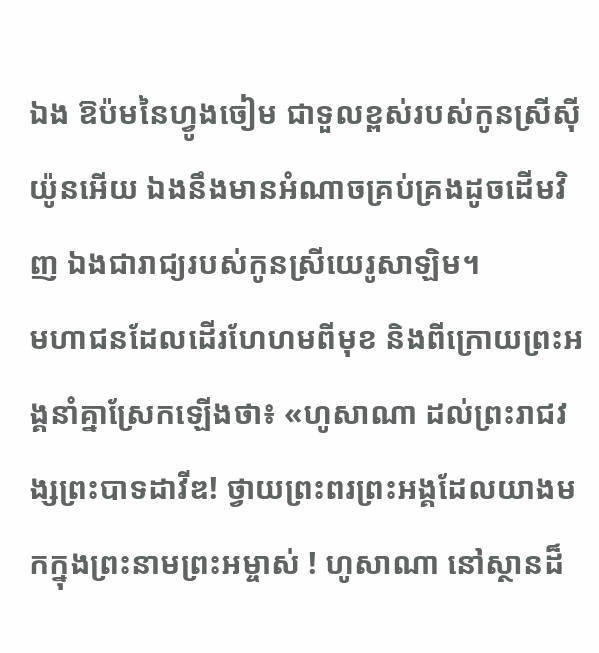ឯង ឱប៉មនៃហ្វូងចៀម ជាទួលខ្ពស់របស់កូនស្រីស៊ីយ៉ូនអើយ ឯងនឹងមានអំណាចគ្រប់គ្រងដូចដើមវិញ ឯងជារាជ្យរបស់កូនស្រីយេរូសាឡិម។
មហាជនដែលដើរហែហមពីមុខ និងពីក្រោយព្រះអង្គនាំគ្នាស្រែកឡើងថា៖ «ហូសាណា ដល់ព្រះរាជវង្សព្រះបាទដាវីឌ! ថ្វាយព្រះពរព្រះអង្គដែលយាងមកក្នុងព្រះនាមព្រះអម្ចាស់ ! ហូសាណា នៅស្ថានដ៏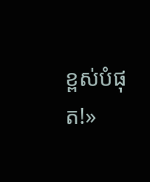ខ្ពស់បំផុត!»